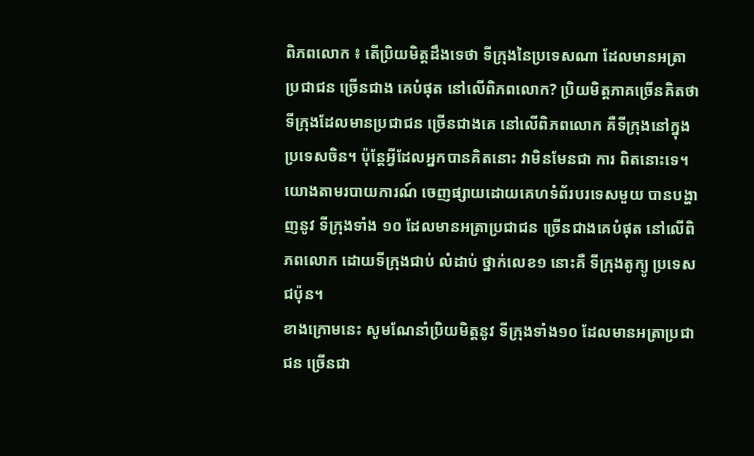ពិភពលោក ៖ តើប្រិយមិត្តដឹងទេថា ទីក្រុងនៃប្រទេសណា ដែលមានអត្រាប្រជាជន ច្រើនជាង គេបំផុត នៅលើពិភពលោក? ប្រិយមិត្តភាគច្រើនគិតថា ទីក្រុងដែលមានប្រជាជន ច្រើនជាងគេ នៅលើពិភពលោក គឺទីក្រុងនៅក្នុងប្រទេសចិន។ ប៉ុន្តែអ្វីដែលអ្នកបានគិតនោះ វាមិនមែនជា ការ ពិតនោះទេ។
យោងតាមរបាយការណ៍ ចេញផ្សាយដោយគេហទំព័របរទេសមួយ បានបង្ហាញនូវ ទីក្រុងទាំង ១០ ដែលមានអត្រាប្រជាជន ច្រើនជាងគេបំផុត នៅលើពិភពលោក ដោយទីក្រុងជាប់ លំដាប់ ថ្នាក់លេខ១ នោះគឺ ទីក្រុងតូក្យូ ប្រទេសជប៉ុន។
ខាងក្រោមនេះ សូមណែនាំប្រិយមិត្តនូវ ទីក្រុងទាំង១០ ដែលមានអត្រាប្រជាជន ច្រើនជា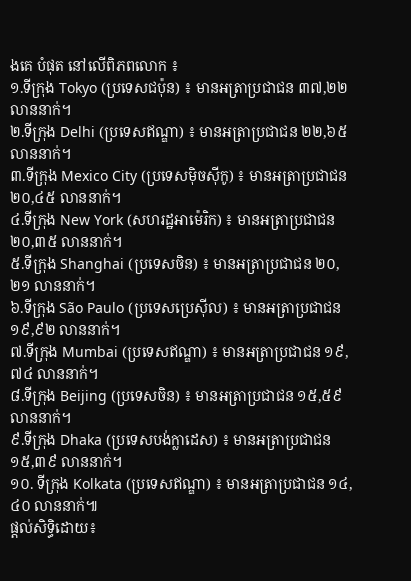ងគេ បំផុត នៅលើពិភពលោក ៖
១.ទីក្រុង Tokyo (ប្រទេសជប៉ុន) ៖ មានអត្រាប្រជាជន ៣៧,២២លាននាក់។
២.ទីក្រុង Delhi (ប្រទេសឥណ្ឌា) ៖ មានអត្រាប្រជាជន ២២,៦៥លាននាក់។
៣.ទីក្រុង Mexico City (ប្រទេសម៉ិចស៊ីកូ) ៖ មានអត្រាប្រជាជន ២០,៤៥ លាននាក់។
៤.ទីក្រុង New York (សហរដ្ឋអាម៉េរិក) ៖ មានអត្រាប្រជាជន ២០,៣៥ លាននាក់។
៥.ទីក្រុង Shanghai (ប្រទេសចិន) ៖ មានអត្រាប្រជាជន ២០,២១ លាននាក់។
៦.ទីក្រុង São Paulo (ប្រទេសប្រេស៊ីល) ៖ មានអត្រាប្រជាជន ១៩,៩២ លាននាក់។
៧.ទីក្រុង Mumbai (ប្រទេសឥណ្ឌា) ៖ មានអត្រាប្រជាជន ១៩,៧៤ លាននាក់។
៨.ទីក្រុង Beijing (ប្រទេសចិន) ៖ មានអត្រាប្រជាជន ១៥,៥៩ លាននាក់។
៩.ទីក្រុង Dhaka (ប្រទេសបង់ក្លាដេស) ៖ មានអត្រាប្រជាជន ១៥,៣៩ លាននាក់។
១០. ទីក្រុង Kolkata (ប្រទេសឥណ្ឌា) ៖ មានអត្រាប្រជាជន ១៤,៤០ លាននាក់៕
ផ្តល់សិទ្ធិដោយ៖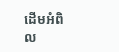ដើមអំពិល